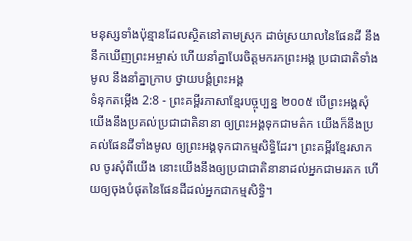មនុស្សទាំងប៉ុន្មានដែលស្ថិតនៅតាមស្រុក ដាច់ស្រយាលនៃផែនដី នឹងនឹកឃើញព្រះអម្ចាស់ ហើយនាំគ្នាបែរចិត្តមករកព្រះអង្គ ប្រជាជាតិទាំងមូល នឹងនាំគ្នាក្រាប ថ្វាយបង្គំព្រះអង្គ
ទំនុកតម្កើង 2:8 - ព្រះគម្ពីរភាសាខ្មែរបច្ចុប្បន្ន ២០០៥ បើព្រះអង្គសុំ យើងនឹងប្រគល់ប្រជាជាតិនានា ឲ្យព្រះអង្គទុកជាមត៌ក យើងក៏នឹងប្រគល់ផែនដីទាំងមូល ឲ្យព្រះអង្គទុកជាកម្មសិទ្ធិដែរ។ ព្រះគម្ពីរខ្មែរសាកល ចូរសុំពីយើង នោះយើងនឹងឲ្យប្រជាជាតិនានាដល់អ្នកជាមរតក ហើយឲ្យចុងបំផុតនៃផែនដីដល់អ្នកជាកម្មសិទ្ធិ។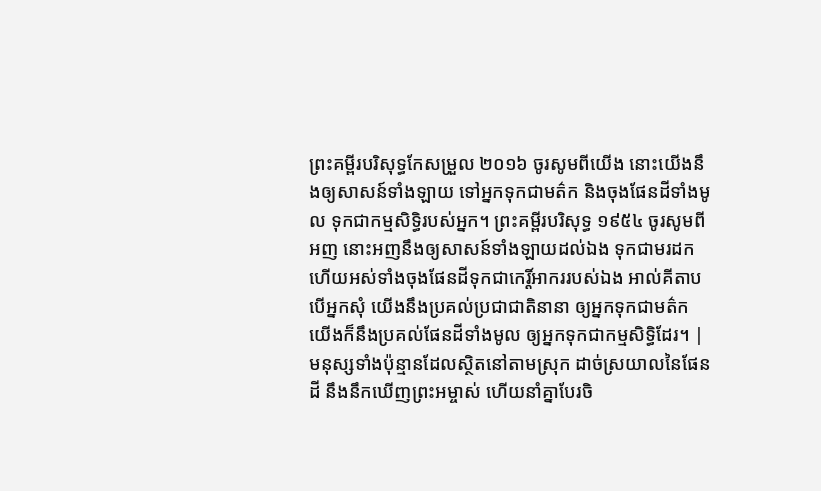ព្រះគម្ពីរបរិសុទ្ធកែសម្រួល ២០១៦ ចូរសូមពីយើង នោះយើងនឹងឲ្យសាសន៍ទាំងឡាយ ទៅអ្នកទុកជាមត៌ក និងចុងផែនដីទាំងមូល ទុកជាកម្មសិទ្ធិរបស់អ្នក។ ព្រះគម្ពីរបរិសុទ្ធ ១៩៥៤ ចូរសូមពីអញ នោះអញនឹងឲ្យសាសន៍ទាំងឡាយដល់ឯង ទុកជាមរដក ហើយអស់ទាំងចុងផែនដីទុកជាកេរ្តិ៍អាកររបស់ឯង អាល់គីតាប បើអ្នកសុំ យើងនឹងប្រគល់ប្រជាជាតិនានា ឲ្យអ្នកទុកជាមត៌ក យើងក៏នឹងប្រគល់ផែនដីទាំងមូល ឲ្យអ្នកទុកជាកម្មសិទ្ធិដែរ។ |
មនុស្សទាំងប៉ុន្មានដែលស្ថិតនៅតាមស្រុក ដាច់ស្រយាលនៃផែនដី នឹងនឹកឃើញព្រះអម្ចាស់ ហើយនាំគ្នាបែរចិ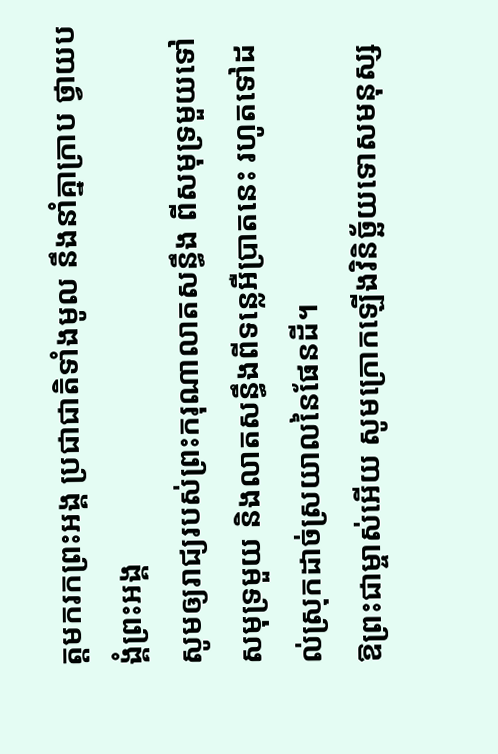ត្តមករកព្រះអង្គ ប្រជាជាតិទាំងមូល នឹងនាំគ្នាក្រាប ថ្វាយបង្គំព្រះអង្គ
សូមឲ្យរាជ្យរបស់ព្រះករុណាលាតសន្ធឹង ពីសមុទ្រមួយទៅសមុទ្រមួយ និងលាតសន្ធឹងពីទន្លេអឺប្រាតនេះ រហូតទៅដល់ស្រុកដាច់ស្រយាលនៃផែនដី។
ឱព្រះជាម្ចាស់អើយ សូមក្រោកឡើងវិនិច្ឆ័យទោសមនុស្ស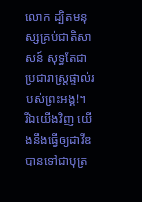លោក ដ្បិតមនុស្សគ្រប់ជាតិសាសន៍ សុទ្ធតែជាប្រជារាស្ត្រផ្ទាល់របស់ព្រះអង្គ!។
រីឯយើងវិញ យើងនឹងធ្វើឲ្យដាវីឌ បានទៅជាបុត្រ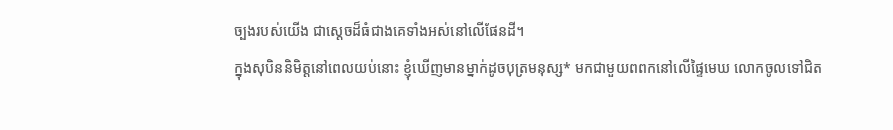ច្បងរបស់យើង ជាស្ដេចដ៏ធំជាងគេទាំងអស់នៅលើផែនដី។
ក្នុងសុបិននិមិត្តនៅពេលយប់នោះ ខ្ញុំឃើញមានម្នាក់ដូចបុត្រមនុស្ស* មកជាមួយពពកនៅលើផ្ទៃមេឃ លោកចូលទៅជិត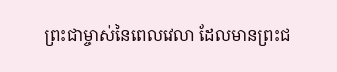ព្រះជាម្ចាស់នៃពេលវេលា ដែលមានព្រះជ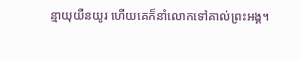ន្មាយុយឺនយូរ ហើយគេក៏នាំលោកទៅគាល់ព្រះអង្គ។